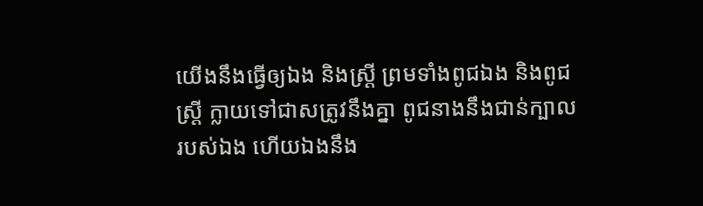យើងនឹងធ្វើឲ្យឯង និងស្ត្រី ព្រមទាំងពូជឯង និងពូជស្ត្រី ក្លាយទៅជាសត្រូវនឹងគ្នា ពូជនាងនឹងជាន់ក្បាលរបស់ឯង ហើយឯងនឹង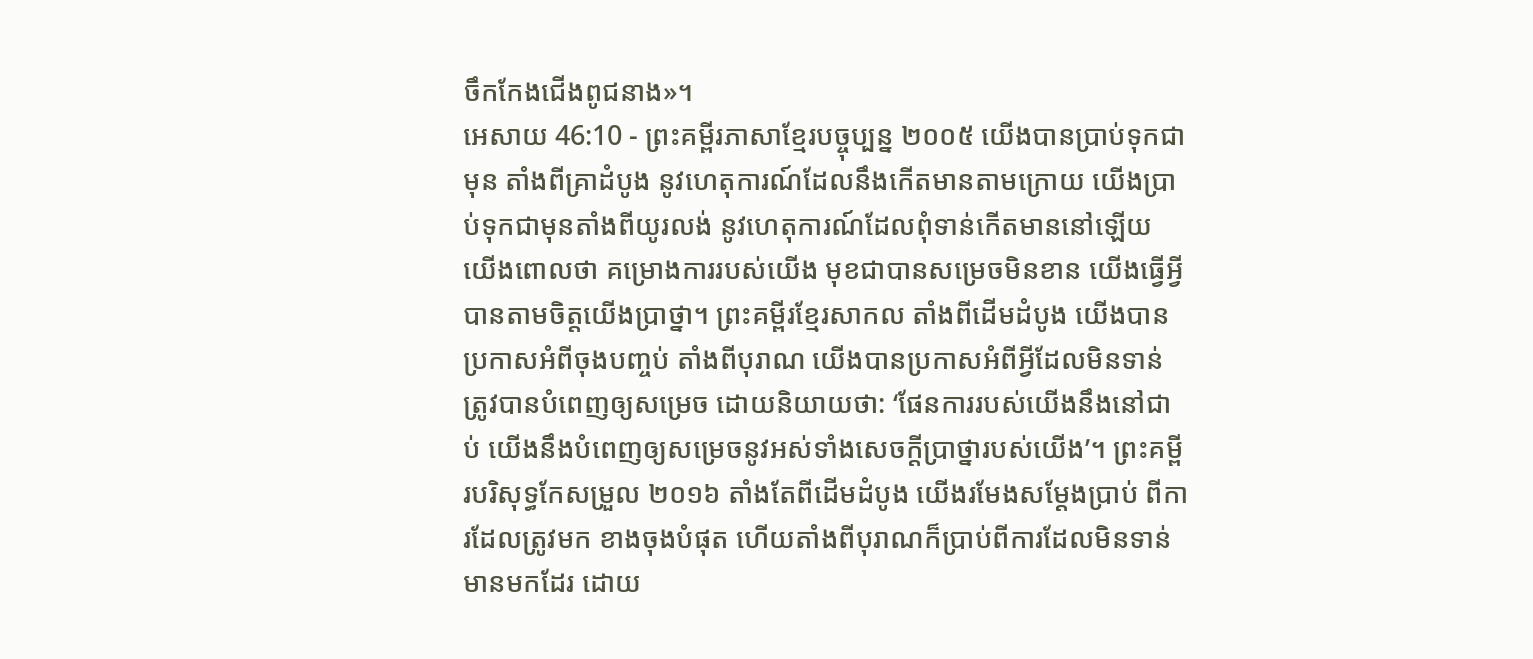ចឹកកែងជើងពូជនាង»។
អេសាយ 46:10 - ព្រះគម្ពីរភាសាខ្មែរបច្ចុប្បន្ន ២០០៥ យើងបានប្រាប់ទុកជាមុន តាំងពីគ្រាដំបូង នូវហេតុការណ៍ដែលនឹងកើតមានតាមក្រោយ យើងប្រាប់ទុកជាមុនតាំងពីយូរលង់ នូវហេតុការណ៍ដែលពុំទាន់កើតមាននៅឡើយ យើងពោលថា គម្រោងការរបស់យើង មុខជាបានសម្រេចមិនខាន យើងធ្វើអ្វីបានតាមចិត្តយើងប្រាថ្នា។ ព្រះគម្ពីរខ្មែរសាកល តាំងពីដើមដំបូង យើងបានប្រកាសអំពីចុងបញ្ចប់ តាំងពីបុរាណ យើងបានប្រកាសអំពីអ្វីដែលមិនទាន់ត្រូវបានបំពេញឲ្យសម្រេច ដោយនិយាយថា: ‘ផែនការរបស់យើងនឹងនៅជាប់ យើងនឹងបំពេញឲ្យសម្រេចនូវអស់ទាំងសេចក្ដីប្រាថ្នារបស់យើង’។ ព្រះគម្ពីរបរិសុទ្ធកែសម្រួល ២០១៦ តាំងតែពីដើមដំបូង យើងរមែងសម្ដែងប្រាប់ ពីការដែលត្រូវមក ខាងចុងបំផុត ហើយតាំងពីបុរាណក៏ប្រាប់ពីការដែលមិនទាន់មានមកដែរ ដោយ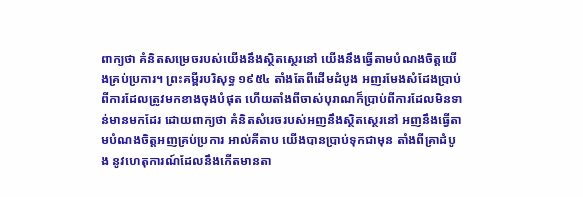ពាក្យថា គំនិតសម្រេចរបស់យើងនឹងស្ថិតស្ថេរនៅ យើងនឹងធ្វើតាមបំណងចិត្តយើងគ្រប់ប្រការ។ ព្រះគម្ពីរបរិសុទ្ធ ១៩៥៤ តាំងតែពីដើមដំបូង អញរមែងសំដែងប្រាប់ពីការដែលត្រូវមកខាងចុងបំផុត ហើយតាំងពីចាស់បុរាណក៏ប្រាប់ពីការដែលមិនទាន់មានមកដែរ ដោយពាក្យថា គំនិតសំរេចរបស់អញនឹងស្ថិតស្ថេរនៅ អញនឹងធ្វើតាមបំណងចិត្តអញគ្រប់ប្រការ អាល់គីតាប យើងបានប្រាប់ទុកជាមុន តាំងពីគ្រាដំបូង នូវហេតុការណ៍ដែលនឹងកើតមានតា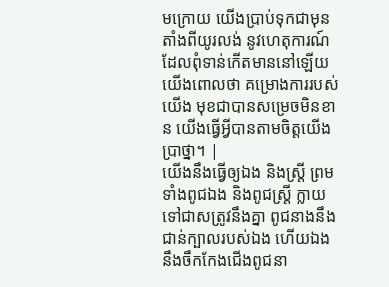មក្រោយ យើងប្រាប់ទុកជាមុនតាំងពីយូរលង់ នូវហេតុការណ៍ដែលពុំទាន់កើតមាននៅឡើយ យើងពោលថា គម្រោងការរបស់យើង មុខជាបានសម្រេចមិនខាន យើងធ្វើអ្វីបានតាមចិត្តយើងប្រាថ្នា។ |
យើងនឹងធ្វើឲ្យឯង និងស្ត្រី ព្រមទាំងពូជឯង និងពូជស្ត្រី ក្លាយទៅជាសត្រូវនឹងគ្នា ពូជនាងនឹងជាន់ក្បាលរបស់ឯង ហើយឯងនឹងចឹកកែងជើងពូជនា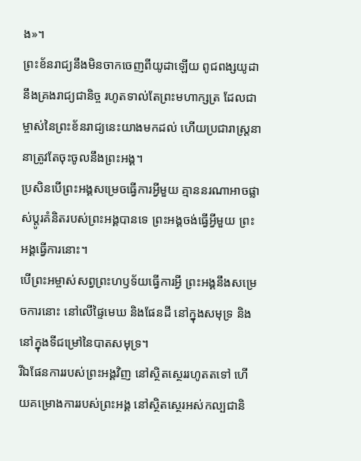ង»។
ព្រះខ័នរាជ្យនឹងមិនចាកចេញពីយូដាឡើយ ពូជពង្សយូដានឹងគ្រងរាជ្យជានិច្ច រហូតទាល់តែព្រះមហាក្សត្រ ដែលជាម្ចាស់នៃព្រះខ័នរាជ្យនេះយាងមកដល់ ហើយប្រជារាស្ត្រនានាត្រូវតែចុះចូលនឹងព្រះអង្គ។
ប្រសិនបើព្រះអង្គសម្រេចធ្វើការអ្វីមួយ គ្មាននរណាអាចផ្លាស់ប្ដូរគំនិតរបស់ព្រះអង្គបានទេ ព្រះអង្គចង់ធ្វើអ្វីមួយ ព្រះអង្គធ្វើការនោះ។
បើព្រះអម្ចាស់សព្វព្រះហឫទ័យធ្វើការអ្វី ព្រះអង្គនឹងសម្រេចការនោះ នៅលើផ្ទៃមេឃ និងផែនដី នៅក្នុងសមុទ្រ និងនៅក្នុងទីជម្រៅនៃបាតសមុទ្រ។
រីឯផែនការរបស់ព្រះអង្គវិញ នៅស្ថិតស្ថេររហូតតទៅ ហើយគម្រោងការរបស់ព្រះអង្គ នៅស្ថិតស្ថេរអស់កល្បជានិ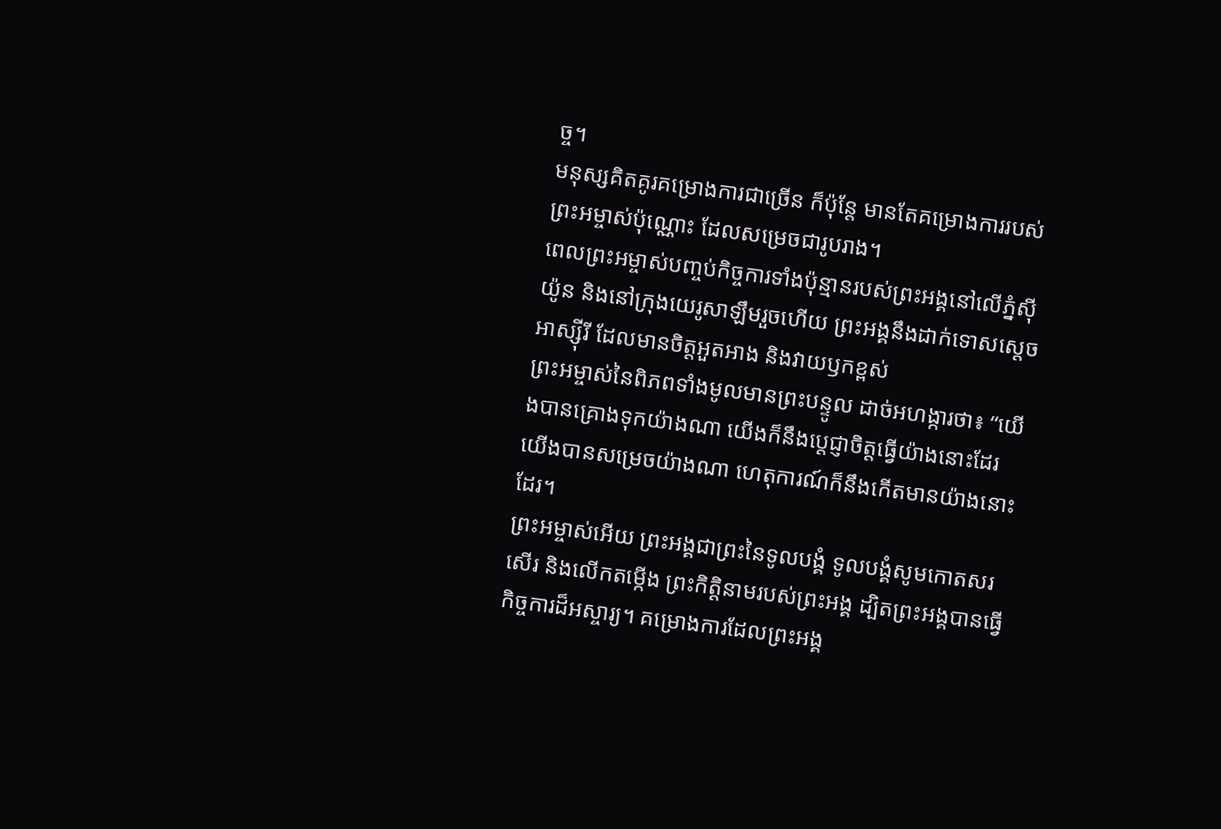ច្ច។
មនុស្សគិតគូរគម្រោងការជាច្រើន ក៏ប៉ុន្តែ មានតែគម្រោងការរបស់ព្រះអម្ចាស់ប៉ុណ្ណោះ ដែលសម្រេចជារូបរាង។
ពេលព្រះអម្ចាស់បញ្ចប់កិច្ចការទាំងប៉ុន្មានរបស់ព្រះអង្គនៅលើភ្នំស៊ីយ៉ូន និងនៅក្រុងយេរូសាឡឹមរួចហើយ ព្រះអង្គនឹងដាក់ទោសស្ដេចអាស្ស៊ីរី ដែលមានចិត្តអួតអាង និងវាយឫកខ្ពស់
ព្រះអម្ចាស់នៃពិភពទាំងមូលមានព្រះបន្ទូល ដាច់អហង្ការថា៖ “យើងបានគ្រោងទុកយ៉ាងណា យើងក៏នឹងប្ដេជ្ញាចិត្តធ្វើយ៉ាងនោះដែរ យើងបានសម្រេចយ៉ាងណា ហេតុការណ៍ក៏នឹងកើតមានយ៉ាងនោះដែរ។
ព្រះអម្ចាស់អើយ ព្រះអង្គជាព្រះនៃទូលបង្គំ ទូលបង្គំសូមកោតសរសើរ និងលើកតម្កើង ព្រះកិត្តិនាមរបស់ព្រះអង្គ ដ្បិតព្រះអង្គបានធ្វើកិច្ចការដ៏អស្ចារ្យ។ គម្រោងការដែលព្រះអង្គ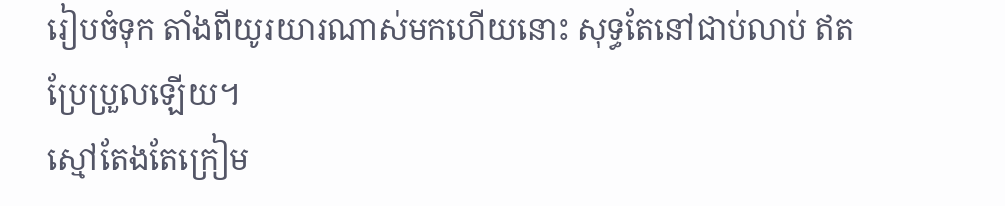រៀបចំទុក តាំងពីយូរយារណាស់មកហើយនោះ សុទ្ធតែនៅជាប់លាប់ ឥតប្រែប្រួលឡើយ។
ស្មៅតែងតែក្រៀម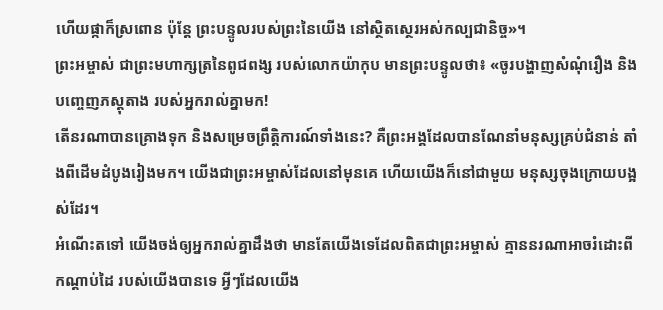ហើយផ្កាក៏ស្រពោន ប៉ុន្តែ ព្រះបន្ទូលរបស់ព្រះនៃយើង នៅស្ថិតស្ថេរអស់កល្បជានិច្ច»។
ព្រះអម្ចាស់ ជាព្រះមហាក្សត្រនៃពូជពង្ស របស់លោកយ៉ាកុប មានព្រះបន្ទូលថា៖ «ចូរបង្ហាញសំណុំរឿង និងបញ្ចេញភស្ដុតាង របស់អ្នករាល់គ្នាមក!
តើនរណាបានគ្រោងទុក និងសម្រេចព្រឹត្តិការណ៍ទាំងនេះ? គឺព្រះអង្គដែលបានណែនាំមនុស្សគ្រប់ជំនាន់ តាំងពីដើមដំបូងរៀងមក។ យើងជាព្រះអម្ចាស់ដែលនៅមុនគេ ហើយយើងក៏នៅជាមួយ មនុស្សចុងក្រោយបង្អស់ដែរ។
អំណើះតទៅ យើងចង់ឲ្យអ្នករាល់គ្នាដឹងថា មានតែយើងទេដែលពិតជាព្រះអម្ចាស់ គ្មាននរណាអាចរំដោះពីកណ្ដាប់ដៃ របស់យើងបានទេ អ្វីៗដែលយើង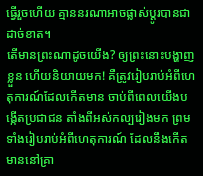ធ្វើរួចហើយ គ្មាននរណាអាចផ្លាស់ប្ដូរបានជាដាច់ខាត។
តើមានព្រះណាដូចយើង? ឲ្យព្រះនោះបង្ហាញខ្លួន ហើយនិយាយមក! គឺត្រូវរៀបរាប់អំពីហេតុការណ៍ដែលកើតមាន ចាប់ពីពេលយើងបង្កើតប្រជាជន តាំងពីអស់កល្បរៀងមក ព្រមទាំងរៀបរាប់អំពីហេតុការណ៍ ដែលនឹងកើតមាននៅគ្រា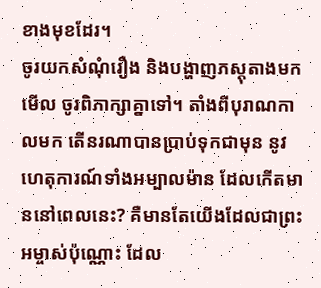ខាងមុខដែរ។
ចូរយកសំណុំរឿង និងបង្ហាញភស្តុតាងមកមើល ចូរពិភាក្សាគ្នាទៅ។ តាំងពីបុរាណកាលមក តើនរណាបានប្រាប់ទុកជាមុន នូវហេតុការណ៍ទាំងអម្បាលម៉ាន ដែលកើតមាននៅពេលនេះ? គឺមានតែយើងដែលជាព្រះអម្ចាស់ប៉ុណ្ណោះ ដែល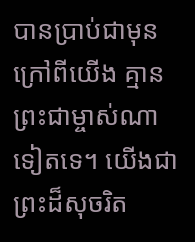បានប្រាប់ជាមុន ក្រៅពីយើង គ្មានព្រះជាម្ចាស់ណាទៀតទេ។ យើងជាព្រះដ៏សុចរិត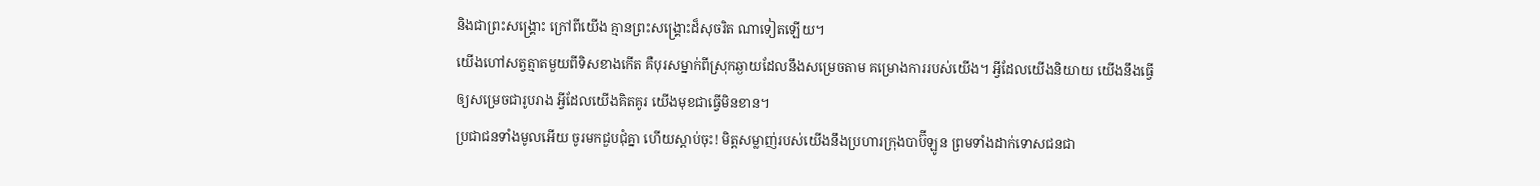និងជាព្រះសង្គ្រោះ ក្រៅពីយើង គ្មានព្រះសង្គ្រោះដ៏សុចរិត ណាទៀតឡើយ។
យើងហៅសត្វត្មាតមួយពីទិសខាងកើត គឺបុរសម្នាក់ពីស្រុកឆ្ងាយដែលនឹងសម្រេចតាម គម្រោងការរបស់យើង។ អ្វីដែលយើងនិយាយ យើងនឹងធ្វើឲ្យសម្រេចជារូបរាង អ្វីដែលយើងគិតគូរ យើងមុខជាធ្វើមិនខាន។
ប្រជាជនទាំងមូលអើយ ចូរមកជួបជុំគ្នា ហើយស្ដាប់ចុះ! មិត្តសម្លាញ់របស់យើងនឹងប្រហារក្រុងបាប៊ីឡូន ព្រមទាំងដាក់ទោសជនជា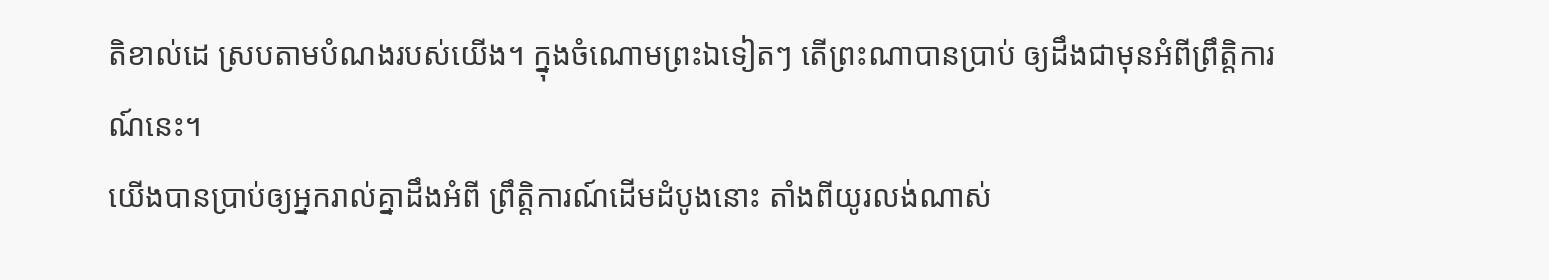តិខាល់ដេ ស្របតាមបំណងរបស់យើង។ ក្នុងចំណោមព្រះឯទៀតៗ តើព្រះណាបានប្រាប់ ឲ្យដឹងជាមុនអំពីព្រឹត្តិការណ៍នេះ។
យើងបានប្រាប់ឲ្យអ្នករាល់គ្នាដឹងអំពី ព្រឹត្តិការណ៍ដើមដំបូងនោះ តាំងពីយូរលង់ណាស់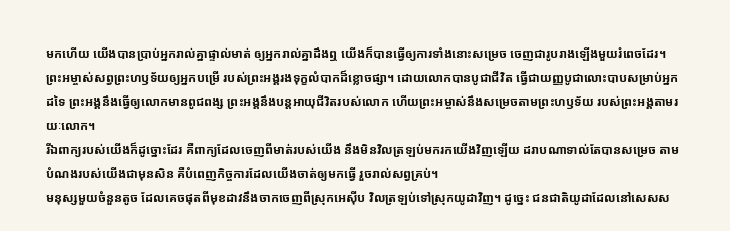មកហើយ យើងបានប្រាប់អ្នករាល់គ្នាផ្ទាល់មាត់ ឲ្យអ្នករាល់គ្នាដឹងឮ យើងក៏បានធ្វើឲ្យការទាំងនោះសម្រេច ចេញជារូបរាងឡើងមួយរំពេចដែរ។
ព្រះអម្ចាស់សព្វព្រះហឫទ័យឲ្យអ្នកបម្រើ របស់ព្រះអង្គរងទុក្ខលំបាកដ៏ខ្លោចផ្សា។ ដោយលោកបានបូជាជីវិត ធ្វើជាយញ្ញបូជាលោះបាបសម្រាប់អ្នកដទៃ ព្រះអង្គនឹងធ្វើឲ្យលោកមានពូជពង្ស ព្រះអង្គនឹងបន្តអាយុជីវិតរបស់លោក ហើយព្រះអម្ចាស់នឹងសម្រេចតាមព្រះហឫទ័យ របស់ព្រះអង្គតាមរយៈលោក។
រីឯពាក្យរបស់យើងក៏ដូច្នោះដែរ គឺពាក្យដែលចេញពីមាត់របស់យើង នឹងមិនវិលត្រឡប់មករកយើងវិញឡើយ ដរាបណាទាល់តែបានសម្រេច តាមបំណងរបស់យើងជាមុនសិន គឺបំពេញកិច្ចការដែលយើងចាត់ឲ្យមកធ្វើ រួចរាល់សព្វគ្រប់។
មនុស្សមួយចំនួនតូច ដែលគេចផុតពីមុខដាវនឹងចាកចេញពីស្រុកអេស៊ីប វិលត្រឡប់ទៅស្រុកយូដាវិញ។ ដូច្នេះ ជនជាតិយូដាដែលនៅសេសស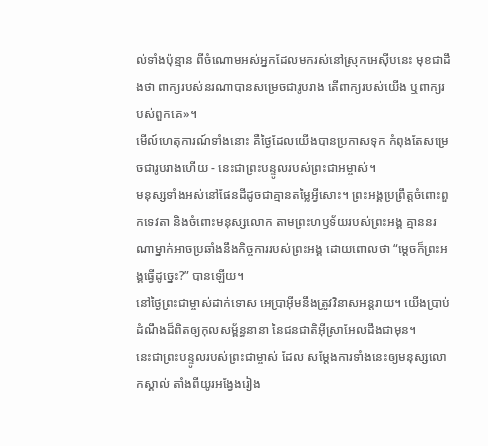ល់ទាំងប៉ុន្មាន ពីចំណោមអស់អ្នកដែលមករស់នៅស្រុកអេស៊ីបនេះ មុខជាដឹងថា ពាក្យរបស់នរណាបានសម្រេចជារូបរាង តើពាក្យរបស់យើង ឬពាក្យរបស់ពួកគេ»។
មើល៍ហេតុការណ៍ទាំងនោះ គឺថ្ងៃដែលយើងបានប្រកាសទុក កំពុងតែសម្រេចជារូបរាងហើយ - នេះជាព្រះបន្ទូលរបស់ព្រះជាអម្ចាស់។
មនុស្សទាំងអស់នៅផែនដីដូចជាគ្មានតម្លៃអ្វីសោះ។ ព្រះអង្គប្រព្រឹត្តចំពោះពួកទេវតា និងចំពោះមនុស្សលោក តាមព្រះហឫទ័យរបស់ព្រះអង្គ គ្មាននរណាម្នាក់អាចប្រឆាំងនឹងកិច្ចការរបស់ព្រះអង្គ ដោយពោលថា “ម្ដេចក៏ព្រះអង្គធ្វើដូច្នេះ?” បានឡើយ។
នៅថ្ងៃព្រះជាម្ចាស់ដាក់ទោស អេប្រាអ៊ីមនឹងត្រូវវិនាសអន្តរាយ។ យើងប្រាប់ដំណឹងដ៏ពិតឲ្យកុលសម្ព័ន្ធនានា នៃជនជាតិអ៊ីស្រាអែលដឹងជាមុន។
នេះជាព្រះបន្ទូលរបស់ព្រះជាម្ចាស់ ដែល សម្តែងការទាំងនេះឲ្យមនុស្សលោកស្គាល់ តាំងពីយូរអង្វែងរៀង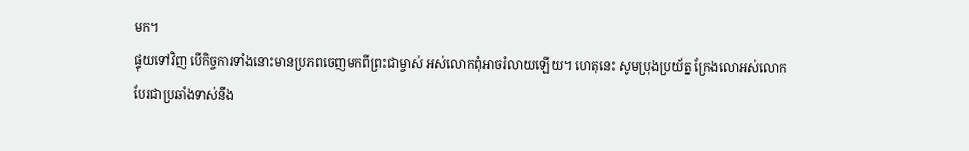មក។
ផ្ទុយទៅវិញ បើកិច្ចការទាំងនោះមានប្រភពចេញមកពីព្រះជាម្ចាស់ អស់លោកពុំអាចរំលាយឡើយ។ ហេតុនេះ សូមប្រុងប្រយ័ត្ន ក្រែងលោអស់លោកបែរជាប្រឆាំងទាស់នឹង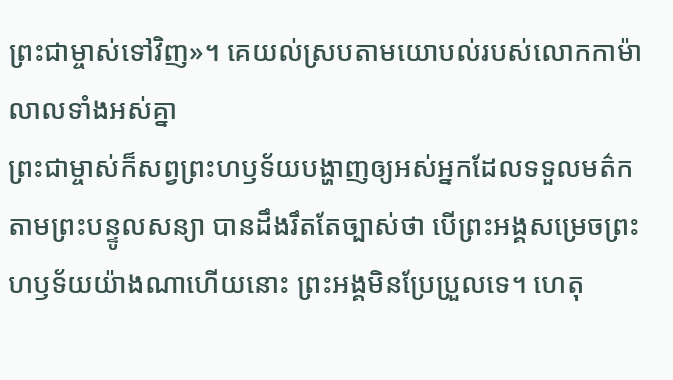ព្រះជាម្ចាស់ទៅវិញ»។ គេយល់ស្របតាមយោបល់របស់លោកកាម៉ាលាលទាំងអស់គ្នា
ព្រះជាម្ចាស់ក៏សព្វព្រះហឫទ័យបង្ហាញឲ្យអស់អ្នកដែលទទួលមត៌ក តាមព្រះបន្ទូលសន្យា បានដឹងរឹតតែច្បាស់ថា បើព្រះអង្គសម្រេចព្រះហឫទ័យយ៉ាងណាហើយនោះ ព្រះអង្គមិនប្រែប្រួលទេ។ ហេតុ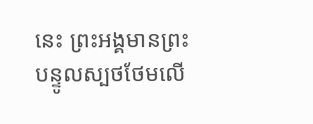នេះ ព្រះអង្គមានព្រះបន្ទូលស្បថថែមលើ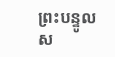ព្រះបន្ទូលស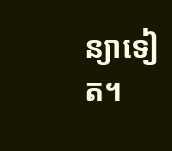ន្យាទៀត។